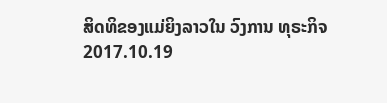ສິດທິຂອງແມ່ຍິງລາວໃນ ວົງການ ທຸຣະກິຈ
2017.10.19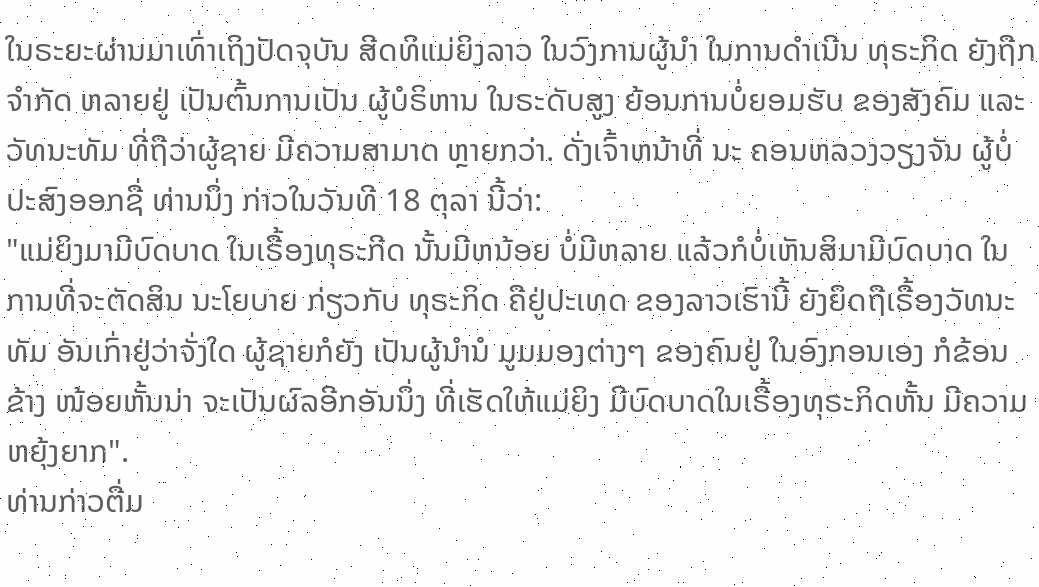ໃນຣະຍະຜ່ານມາເທົ່າເຖິງປັດຈຸບັນ ສີດທິແມ່ຍິງລາວ ໃນວົງການຜູ້ນໍາ ໃນການດຳເນີນ ທຸຣະກິດ ຍັງຖືກຈຳກັດ ຫລາຍຢູ່ ເປັນຕົ້ນການເປັນ ຜູ້ບໍຣິຫານ ໃນຣະດັບສູງ ຍ້ອນການບໍ່ຍອມຮັບ ຂອງສັງຄົມ ແລະວັທນະທັມ ທີ່ຖືວ່າຜູ້ຊາຍ ມີຄວາມສາມາດ ຫຼາຍກວ່າ. ດັ່ງເຈົ້າຫນ້າທີ່ ນະ ຄອນຫລວງວຽງຈັນ ຜູ້ບໍ່ປະສົງອອກຊື່ ທ່ານນຶ່ງ ກ່າວໃນວັນທີ 18 ຕຸລາ ນີ້ວ່າ:
"ແມ່ຍິງມາມີບົດບາດ ໃນເຣື້ອງທຸຣະກີດ ນັ້ນມີຫນ້ອຍ ບໍ່ມີຫລາຍ ແລ້ວກໍບໍ່ເຫັນສິມາມີບົດບາດ ໃນການທີ່ຈະຕັດສິນ ນະໂຍບາຍ ກ່ຽວກັບ ທຸຣະກິດ ຄືຢູ່ປະເທດ ຂອງລາວເຮົານີ້ ຍັງຍຶດຖືເຣື້ອງວັທນະທັມ ອັນເກົ່າຢູ່ວ່າຈັ່ງໃດ ຜູ້ຊາຍກໍຍັງ ເປັນຜູ້ນຳນໍ ມູມມອງຕ່າງໆ ຂອງຄົນຢູ່ ໃນອົງກອນເອງ ກໍຂ້ອນຂ້າງ ໜ້ອຍຫັ້ນນ່າ ຈະເປັນຜົລອີກອັນນຶ່ງ ທີ່ເຮັດໃຫ້ແມ່ຍິງ ມີບົດບາດໃນເຣື້ອງທຸຣະກິດຫັ້ນ ມີຄວາມຫຍຸ້ງຍາກ".
ທ່ານກ່າວຕື່ມ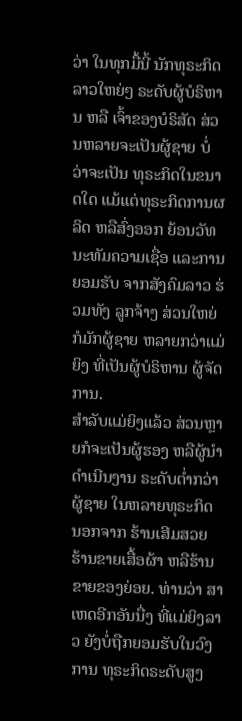ວ່າ ໃນທຸກມື້ນີ້ ນັກທຸຣະກິດລາວໃຫຍ່ໆ ຣະດັບຜູ້ບໍຣິຫານ ຫລື ເຈົ້າຂອງບໍຣິສັດ ສ່ວນຫລາຍຈະເປັນຜູ້ຊາຍ ບໍ່ວ່າຈະເປັນ ທຸຣະກິດໃນຂນາດໃດ ແມ້ແຕ່ທຸຣະກິດການຜລິດ ຫລືສົ່ງອອກ ຍ້ອນວັທນະທັມຄວາມເຊື່ອ ແລະການຍອມຮັບ ຈາກສັງຄົມລາວ ຮ່ວມທັງ ລູກຈ້າງ ສ່ວນໃຫຍ່ ກໍມັກຜູ້ຊາຍ ຫລາຍກວ່າແມ່ຍິງ ທີ່ເປັນຜູ້ບໍຣິຫານ ຜູ້ຈັດການ.
ສຳລັບແມ່ຍິງແລ້ວ ສ່ວນຫຼາຍກໍຈະເປັນຜູ້ຮອງ ຫລືຜູ້ນຳດຳເນີນງານ ຣະດັບຕ່ຳກວ່າຜູ້ຊາຍ ໃນຫລາຍທຸຣະກິດ ນອກຈາກ ຮ້ານເສີມສວຍ ຮ້ານຂາຍເສື້ອຜ້າ ຫລືຮ້ານຂາຍຂອງຍ່ອຍ. ທ່ານວ່າ ສາເຫດອີກອັນນື່ງ ທີ່ແມ່ຍິງລາວ ຍັງບໍ່ຖືກຍອມຮັບໃນວົງການ ທຸຣະກິດຣະດັບສູງ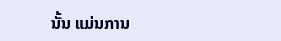ນັ້ນ ແມ່ນການ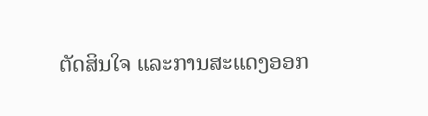ຕັດສິນໃຈ ແລະການສະແດງອອກ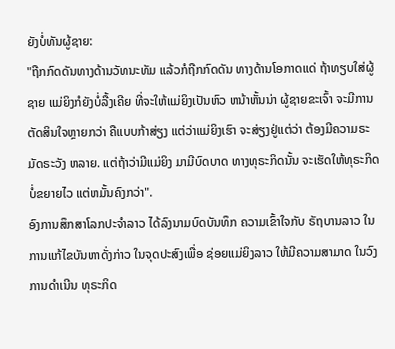ຍັງບໍ່ທັນຜູ້ຊາຍ:
"ຖືກກົດດັນທາງດ້ານວັທນະທັມ ແລ້ວກໍຖືກກົດດັນ ທາງດ້ານໂອກາດແດ່ ຖ້າທຽບໃສ່ຜູ້ຊາຍ ແມ່ຍິງກໍຍັງບໍ່ລື້ງເຄີຍ ທີ່ຈະໃຫ້ແມ່ຍິງເປັນຫົວ ຫນ້າຫັ້ນນ່າ ຜູ້ຊາຍຂະເຈົ້າ ຈະມີການຕັດສິນໃຈຫຼາຍກວ່າ ຄືແບບກ້າສ່ຽງ ແຕ່ວ່າແມ່ຍິງເຮົາ ຈະສ່ຽງຢູ່ແຕ່ວ່າ ຕ້ອງມີຄວາມຣະມັດຣະວັງ ຫລາຍ. ແຕ່ຖ້າວ່າມີແມ່ຍິງ ມາມີບົດບາດ ທາງທຸຣະກິດນັ້ນ ຈະເຮັດໃຫ້ທຸຣະກິດ ບໍ່ຂຍາຍໄວ ແຕ່ຫມັ້ນຄົງກວ່າ".
ອົງການສຶກສາໂລກປະຈຳລາວ ໄດ້ລົງນາມບົດບັນທຶກ ຄວາມເຂົ້າໃຈກັບ ຣັຖບານລາວ ໃນການແກ້ໄຂບັນຫາດັ່ງກ່າວ ໃນຈຸດປະສົງເພື່ອ ຊ່ອຍແມ່ຍິງລາວ ໃຫ້ມີຄວາມສາມາດ ໃນວົງການດຳເນີນ ທຸຣະກິດ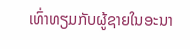ເທົ່າທຽມກັບຜູ້ຊາຍໃນອະນາ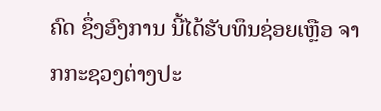ຄົດ ຊຶ່ງອົງການ ນີ້ໄດ້ຮັບທຶນຊ່ອຍເຫຼືອ ຈາກກະຊວງຕ່າງປະ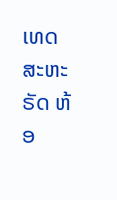ເທດ ສະຫະຣັດ ຫ້ອ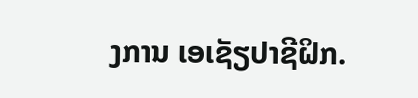ງການ ເອເຊັຽປາຊີຝິກ.